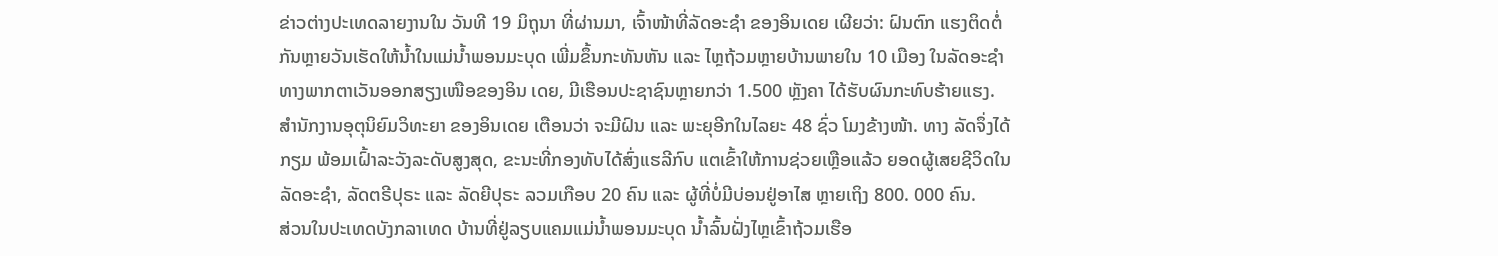ຂ່າວຕ່າງປະເທດລາຍງານໃນ ວັນທີ 19 ມິຖຸນາ ທີ່ຜ່ານມາ, ເຈົ້າໜ້າທີ່ລັດອະຊຳ ຂອງອິນເດຍ ເຜີຍວ່າ: ຝົນຕົກ ແຮງຕິດຕໍ່ກັນຫຼາຍວັນເຮັດໃຫ້ນໍ້າໃນແມ່ນໍ້າພອນມະບຸດ ເພີ່ມຂຶ້ນກະທັນຫັນ ແລະ ໄຫຼຖ້ວມຫຼາຍບ້ານພາຍໃນ 10 ເມືອງ ໃນລັດອະຊໍາ ທາງພາກຕາເວັນອອກສຽງເໜືອຂອງອິນ ເດຍ, ມີເຮືອນປະຊາຊົນຫຼາຍກວ່າ 1.500 ຫຼັງຄາ ໄດ້ຮັບຜົນກະທົບຮ້າຍແຮງ.
ສຳນັກງານອຸຕຸນິຍົມວິທະຍາ ຂອງອິນເດຍ ເຕືອນວ່າ ຈະມີຝົນ ແລະ ພະຍຸອີກໃນໄລຍະ 48 ຊົ່ວ ໂມງຂ້າງໜ້າ. ທາງ ລັດຈຶ່ງໄດ້ກຽມ ພ້ອມເຝົ້າລະວັງລະດັບສູງສຸດ, ຂະນະທີ່ກອງທັບໄດ້ສົ່ງແຮລີກົບ ແຕເຂົ້າໃຫ້ການຊ່ວຍເຫຼືອແລ້ວ ຍອດຜູ້ເສຍຊີວິດໃນລັດອະຊຳ, ລັດຕຣີປຸຣະ ແລະ ລັດຍີປຸຣະ ລວມເກືອບ 20 ຄົນ ແລະ ຜູ້ທີ່ບໍ່ມີບ່ອນຢູ່ອາໄສ ຫຼາຍເຖິງ 800. 000 ຄົນ.
ສ່ວນໃນປະເທດບັງກລາເທດ ບ້ານທີ່ຢູ່ລຽບແຄມແມ່ນໍ້າພອນມະບຸດ ນໍ້າລົ້ນຝັ່ງໄຫຼເຂົ້າຖ້ວມເຮືອ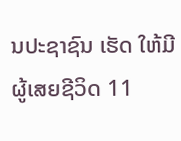ນປະຊາຊົນ ເຮັດ ໃຫ້ມີຜູ້ເສຍຊີວິດ 11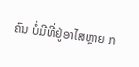ຄົນ ບໍ່ມີທີ່ຢູ່ອາໄສຫຼາຍ ກ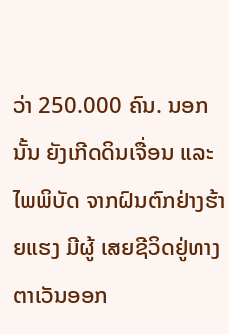ວ່າ 250.000 ຄົນ. ນອກນັ້ນ ຍັງເກີດດິນເຈື່ອນ ແລະ ໄພພິບັດ ຈາກຝົນຕົກຢ່າງຮ້າຍແຮງ ມີຜູ້ ເສຍຊີວິດຢູ່ທາງຕາເວັນອອກ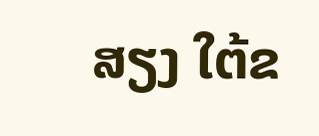ສຽງ ໃຕ້ຂ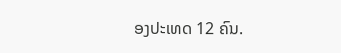ອງປະເທດ 12 ຄົນ.